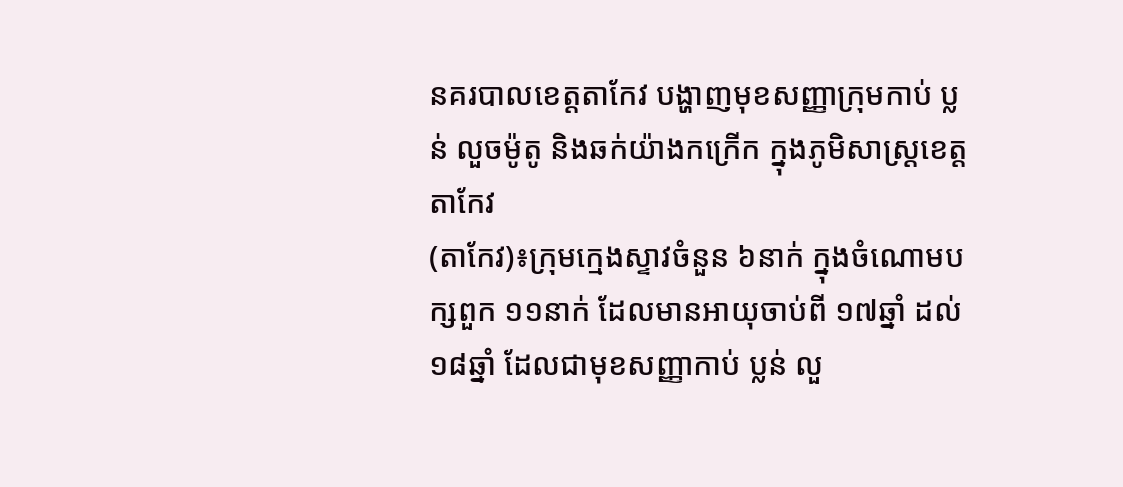នគរបាលខេត្តតាកែវ បង្ហាញមុខសញ្ញាក្រុមកាប់ ប្លន់ លួចម៉ូតូ និងឆក់យ៉ាងកក្រើក ក្នុងភូមិសាស្ត្រខេត្តតាកែវ
(តាកែវ)៖ក្រុមក្មេងស្ទាវចំនួន ៦នាក់ ក្នុងចំណោមបក្សពួក ១១នាក់ ដែលមានអាយុចាប់ពី ១៧ឆ្នាំ ដល់ ១៨ឆ្នាំ ដែលជាមុខសញ្ញាកាប់ ប្លន់ លួ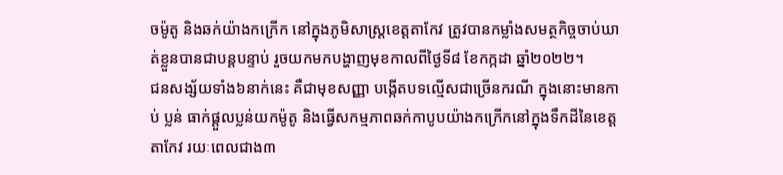ចម៉ូតូ និងឆក់យ៉ាងកក្រើក នៅក្នុងភូមិសាស្ត្រខេត្តតាកែវ ត្រូវបានកម្លាំងសមត្ថកិច្ចចាប់ឃាត់ខ្លួនបានជាបន្តបន្ទាប់ រួចយកមកបង្ហាញមុខកាលពីថ្ងៃទី៨ ខែកក្កដា ឆ្នាំ២០២២។
ជនសង្ស័យទាំង៦នាក់នេះ គឺជាមុខសញ្ញា បង្កើតបទល្មើសជាច្រើនករណី ក្នុងនោះមានកាប់ ប្លន់ ធាក់ផ្តួលប្លន់យកម៉ូតូ និងធ្វើសកម្មភាពឆក់កាបូបយ៉ាងកក្រើកនៅក្នុងទឹកដីនៃខេត្តតាកែវ រយៈពេលជាង៣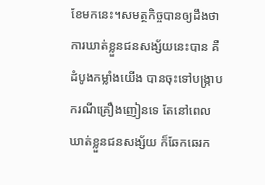ខែមកនេះ។សមត្ថកិច្ចបានឲ្យដឹងថា ការឃាត់ខ្លួនជនសង្ស័យនេះបាន គឺដំបូងកម្លាំងយើង បានចុះទៅបង្ក្រាបករណីគ្រឿងញៀនទេ តែនៅពេលឃាត់ខ្លួនជនសង្ស័យ ក៏ឆែកឆេរក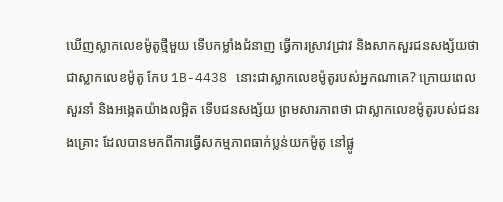ឃើញស្លាកលេខម៉ូតូថ្មីមួយ ទើបកម្លាំងជំនាញ ធ្វើការស្រាវជ្រាវ និងសាកសួរជនសង្ស័យថា ជាស្លាកលេខម៉ូតូ កែប 1B-4438 នោះជាស្លាកលេខម៉ូតូរបស់អ្នកណាគេ? ក្រោយពេលសួរនាំ និងអង្កេតយ៉ាងលម្អិត ទើបជនសង្ស័យ ព្រមសារភាពថា ជាស្លាកលេខម៉ូតូរបស់ជនរងគ្រោះ ដែលបានមកពីការធ្វើសកម្មភាពធាក់ប្លន់យកម៉ូតូ នៅផ្លូ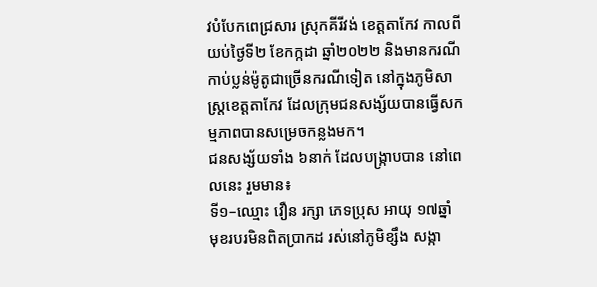វបំបែកពេជ្រសារ ស្រុកគីរីវង់ ខេត្តតាកែវ កាលពីយប់ថ្ងៃទី២ ខែកក្កដា ឆ្នាំ២០២២ និងមានករណីកាប់ប្លន់ម៉ូតូជាច្រើនករណីទៀត នៅក្នុងភូមិសាស្ត្រខេត្តតាកែវ ដែលក្រុមជនសង្ស័យបានធ្វើសកម្មភាពបានសម្រេចកន្លងមក។
ជនសង្ស័យទាំង ៦នាក់ ដែលបង្រ្កាបបាន នៅពេលនេះ រួមមាន៖
ទី១–ឈ្មោះ វឿន រក្សា ភេទប្រុស អាយុ ១៧ឆ្នាំ មុខរបរមិនពិតប្រាកដ រស់នៅភូមិខ្សឹង សង្កា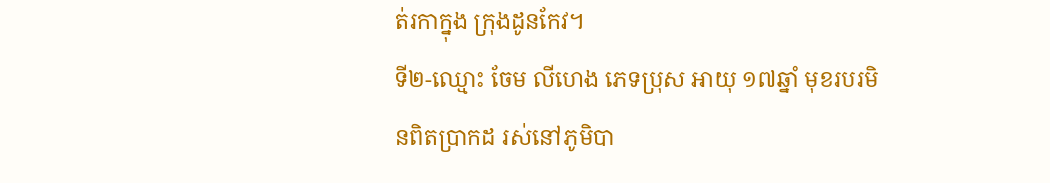ត់រកាក្នុង ក្រុងដូនកែវ។
ទី២-ឈ្មោះ ចែម លីហេង ភេទប្រុស អាយុ ១៧ឆ្នាំ មុខរបរមិនពិតប្រាកដ រស់នៅភូមិបា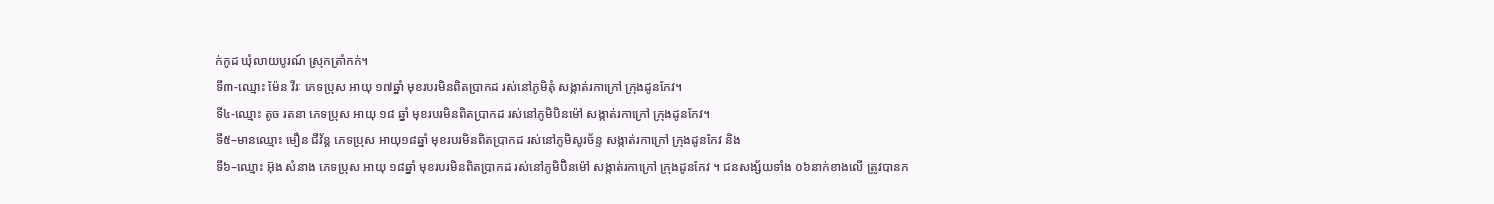ក់កូដ ឃុំលាយបូរណ៍ ស្រុកត្រាំកក់។
ទី៣-ឈ្មោះ ម៉ែន វីរៈ ភេទប្រុស អាយុ ១៧ឆ្នាំ មុខរបរមិនពិតប្រាកដ រស់នៅភូមិតុំ សង្កាត់រកាក្រៅ ក្រុងដូនកែវ។
ទី៤-ឈ្មោះ តូច រតនា ភេទប្រុស អាយុ ១៨ ឆ្នាំ មុខរបរមិនពិតប្រាកដ រស់នៅភូមិបិនម៉ៅ សង្កាត់រកាក្រៅ ក្រុងដូនកែវ។
ទី៥–មានឈ្មោះ មឿន ជីវ័ន្ត ភេទប្រុស អាយុ១៨ឆ្នាំ មុខរបរមិនពិតប្រាកដ រស់នៅភូមិសូរច័ន្ទ សង្កាត់រកាក្រៅ ក្រុងដូនកែវ និង
ទី៦–ឈ្មោះ អ៊ុង សំនាង ភេទប្រុស អាយុ ១៨ឆ្នាំ មុខរបរមិនពិតប្រាកដ រស់នៅភូមិប៊ិនម៉ៅ សង្កាត់រកាក្រៅ ក្រុងដូនកែវ ។ ជនសង្ស័យទាំង ០៦នាក់ខាងលើ ត្រូវបានក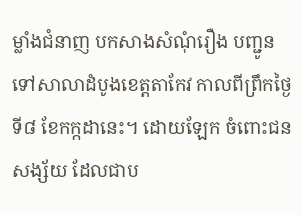ម្លាំងជំនាញ បកសាងសំណុំរឿង បញ្ជូនទៅសាលាដំបូងខេត្តតាកែវ កាលពីព្រឹកថ្ងៃទី៨ ខែកក្កដានេះ។ ដោយឡែក ចំពោះជនសង្ស័យ ដែលជាប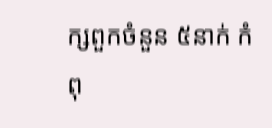ក្សពួកចំនួន ៥នាក់ កំពុ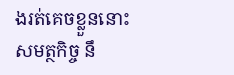ងរត់គេចខ្លួននោះ សមត្ថកិច្ច នឹ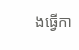ងធ្វើកា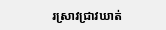រស្រាវជ្រាវឃាត់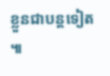ខ្លួនជាបន្តទៀត ៕